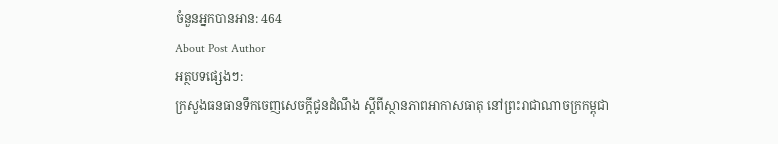ចំនួនអ្នកបានអាន: 464
About Post Author
អត្ថបទផ្សេងៗ:
ក្រសួងធនធានទឹកចេញសេចក្ដីជូនដំណឹង ស្ដីពីស្ថានភាពអាកាសធាតុ នៅព្រះរាជាណាចក្រកម្ពុជា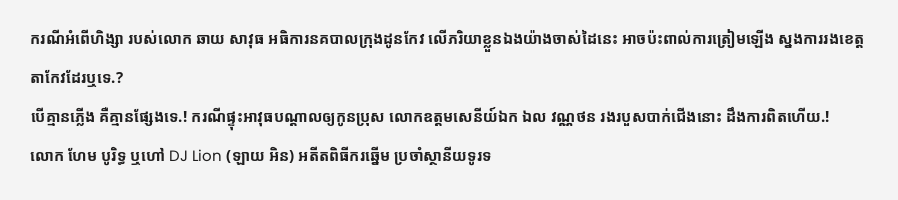ករណីអំពើហិង្សា របស់លោក ឆាយ សាវុធ អធិការនគបាលក្រុងដូនកែវ លើភរិយាខ្លួនឯងយ៉ាងចាស់ដៃនេះ អាចប៉ះពាល់ការត្រៀមឡើង ស្នងការរងខេត្តតាកែវដែរឬទេ.?
បើគ្មានភ្លើង គឺគ្មានផ្សែងទេ.! ករណីផ្ទុះអាវុធបណ្ដាលឲ្យកូនប្រុស លោកឧត្តមសេនីយ៍ឯក ឯល វណ្ណថន រងរបួសបាក់ជើងនោះ ដឹងការពិតហើយ.!
លោក ហែម បូរិទ្ធ ឬហៅ DJ Lion (ឡាយ អិន) អតីតពិធីករឆ្នើម ប្រចាំស្ថានីយទូរទ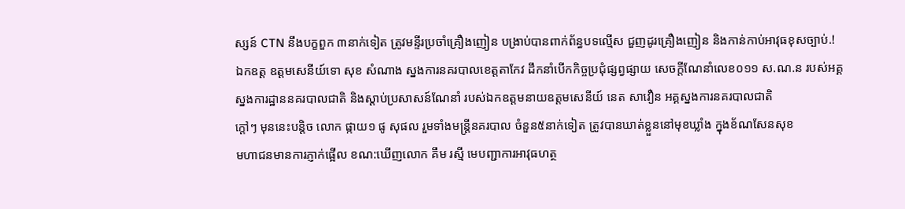ស្សន៍ CTN នឹងបក្ខពួក ៣នាក់ទៀត ត្រូវមន្ទីរប្រចាំគ្រឿងញៀន បង្រាប់បានពាក់ព័ន្ធបទល្មើស ជួញដូរគ្រឿងញៀន និងកាន់កាប់អាវុធខុសច្បាប់.!
ឯកឧត្ត ឧត្តមសេនីយ៍ទោ សុខ សំណាង ស្នងការនគរបាលខេត្តតាកែវ ដឹកនាំបើកកិច្ចប្រជុំផ្សព្វផ្សាយ សេចក្តីណែនាំលេខ០១១ ស.ណ.ន របស់អគ្គស្នងការដ្ឋាននគរបាលជាតិ និងស្តាប់ប្រសាសន៍ណែនាំ របស់ឯកឧត្តមនាយឧត្តមសេនីយ៍ នេត សាវឿន អគ្គស្នងការនគរបាលជាតិ
ក្ដៅៗ មុននេះបន្តិច លោក ផ្កាយ១ ផូ សុផល រួមទាំងមន្ត្រីនគរបាល ចំនួន៥នាក់ទៀត ត្រូវបានឃាត់ខ្លួននៅមុខឃ្លាំង ក្នុងខ័ណសែនសុខ
មហាជនមានការភ្ញាក់ផ្អើល ខណ:ឃើញលោក គឹម រស្មី មេបញ្ជាការអាវុធហត្ថ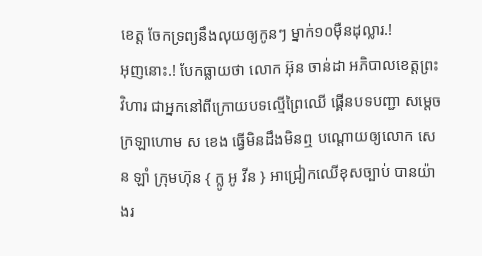ខេត្ត ចែកទ្រព្យនឹងលុយឲ្យកូនៗ ម្នាក់១០ម៉ឺនដុល្លារ.!
អុញនោះ.! បែកធ្លាយថា លោក អ៊ុន ចាន់ដា អភិបាលខេត្តព្រះវិហារ ជាអ្នកនៅពីក្រោយបទល្មើព្រៃឈើ ផ្គើនបទបញ្ជា សម្តេចក្រឡាហោម ស ខេង ធ្វើមិនដឹងមិនឮ បណ្ដោយឲ្យលោក សេន ឡាំ ក្រុមហ៊ុន { ក្លូ អូ វីន } អាជ្រៀកឈើខុសច្បាប់ បានយ៉ាងរ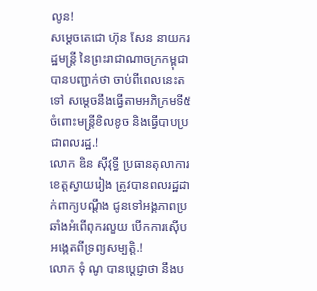លូន!
សម្តេចតេជោ ហ៊ុន សែន នាយករដ្ឋមន្ត្រី នៃព្រះរាជាណាចក្រកម្ពុជា បានបញ្ជាក់ថា ចាប់ពីពេលនេះតទៅ សម្តេចនឹងធ្វើតាមអភិក្រមទី៥ ចំពោះមន្ត្រីខិលខូច និងធ្វើបាបប្រជាពលរដ្ឋ.!
លោក ឌិន សុីវុទ្ធី ប្រធានតុលាការ ខេត្តស្វាយរៀង ត្រូវបានពលរដ្ឋដាក់ពាក្យបណ្ដឹង ជូនទៅអង្គភាពប្រឆាំងអំពើពុករលួយ បើកការស៊ើបអង្កេតពីទ្រព្យសម្បត្តិ.!
លោក ទុំ ណូ បានប្តេជ្ញាថា នឹងប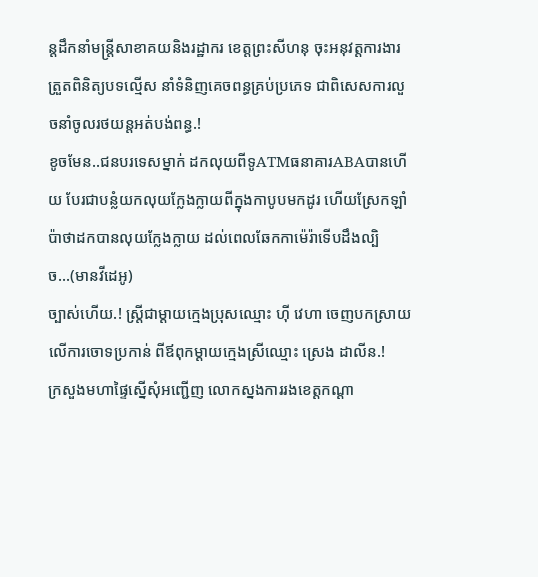ន្តដឹកនាំមន្ត្រីសាខាគយនិងរដ្ឋាករ ខេត្តព្រះសីហនុ ចុះអនុវត្តការងារត្រួតពិនិត្យបទល្មើស នាំទំនិញគេចពន្ធគ្រប់ប្រភេទ ជាពិសេសការលួចនាំចូលរថយន្តអត់បង់ពន្ធ.!
ខូចមែន..ជនបរទេសម្នាក់ ដកលុយពីទូATMធនាគារABAបានហើយ បែរជាបន្លំយកលុយក្លែងក្លាយពីក្នុងកាបូបមកដូរ ហើយស្រែកឡាំប៉ាថាដកបានលុយក្លែងក្លាយ ដល់ពេលឆែកកាម៉េរ៉ាទើបដឹងល្បិច…(មានវីដេអូ)
ច្បាស់ហើយ.! ស្ត្រីជាម្ដាយក្មេងប្រុសឈ្មោះ ហ៊ី វេហា ចេញបកស្រាយលើការចោទប្រកាន់ ពីឪពុកម្ដាយក្មេងស្រីឈ្មោះ ស្រេង ដាលីន.!
ក្រសួងមហាផ្ទៃស្នើសុំអញ្ជើញ លោកស្នងការរងខេត្តកណ្ដា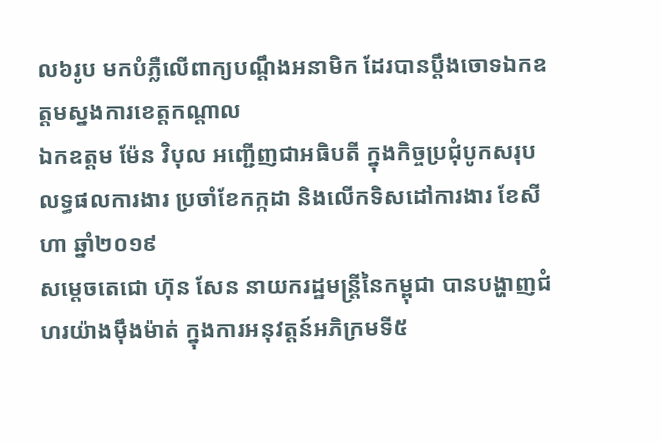ល៦រូប មកបំភ្លឺលើពាក្យបណ្ដឹងអនាមិក ដែរបានប្ដឹងចោទឯកឧត្តមស្នងការខេត្តកណ្ដាល
ឯកឧត្ដម ម៉ែន វិបុល អញ្ជើញជាអធិបតី ក្នុងកិច្ចប្រជុំបូកសរុបលទ្ធផលការងារ ប្រចាំខែកក្កដា និងលើកទិសដៅការងារ ខែសីហា ឆ្នាំ២០១៩
សម្តេចតេជោ ហ៊ុន សែន នាយករដ្ឋមន្ត្រីនៃកម្ពុជា បានបង្ហាញជំហរយ៉ាងម៉ឹងម៉ាត់ ក្នុងការអនុវត្តន៍អភិក្រមទី៥